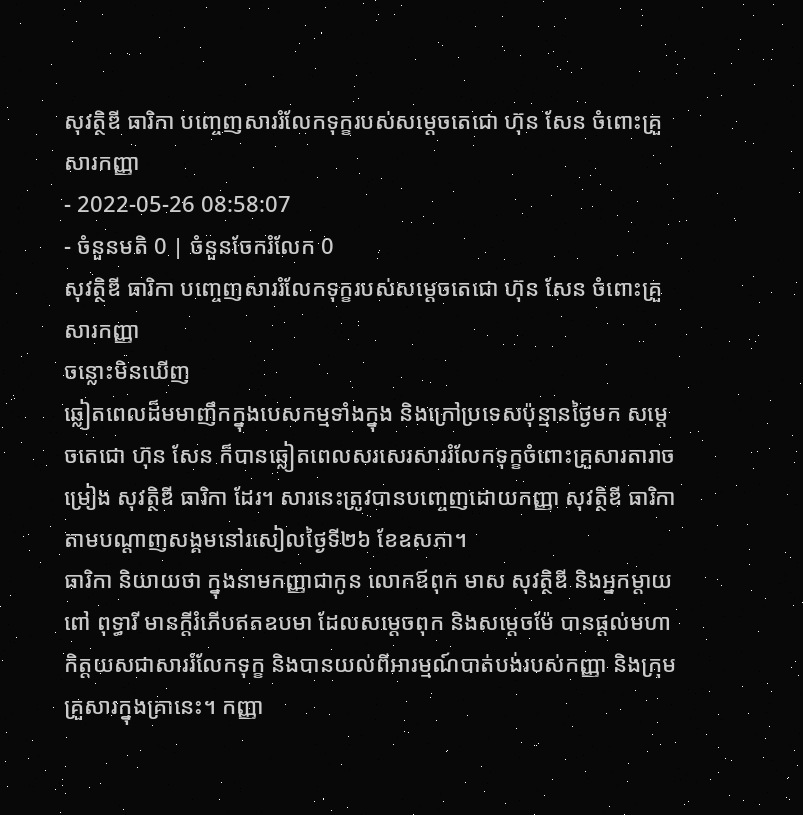សុវត្ថិឌី ធារិកា បញ្ចេញសាររំលែកទុក្ខរបស់សម្ដេចតេជោ ហ៊ុន សែន ចំពោះគ្រួសារកញ្ញា
- 2022-05-26 08:58:07
- ចំនួនមតិ 0 | ចំនួនចែករំលែក 0
សុវត្ថិឌី ធារិកា បញ្ចេញសាររំលែកទុក្ខរបស់សម្ដេចតេជោ ហ៊ុន សែន ចំពោះគ្រួសារកញ្ញា
ចន្លោះមិនឃើញ
ឆ្លៀតពេលដ៏មមាញឹកក្នុងបេសកម្មទាំងក្នុង និងក្រៅប្រទេសប៉ុន្មានថ្ងៃមក សម្ដេចតេជោ ហ៊ុន សែន ក៏បានឆ្លៀតពេលសរសេរសាររំលែកទុក្ខចំពោះគ្រួសារតារាចម្រៀង សុវត្ថិឌី ធារិកា ដែរ។ សារនេះត្រូវបានបញ្ចេញដោយកញ្ញា សុវត្ថិឌី ធារិកា តាមបណ្ដាញសង្គមនៅរសៀលថ្ងៃទី២៦ ខែឧសភា។
ធារិកា និយាយថា ក្នុងនាមកញ្ញាជាកូន លោកឪពុក មាស សុវត្ថិឌី និងអ្នកម្តាយ ពៅ ពុទ្ធារី មានក្តីរំភើបឥតឧបមា ដែលសម្តេចពុក និងសម្តេចម៉ែ បានផ្តល់មហាកិត្ដយសជាសាររំលែកទុក្ខ និងបានយល់ពីអារម្មណ៍បាត់បង់របស់កញ្ញា និងក្រុមគ្រួសារក្នុងគ្រានេះ។ កញ្ញា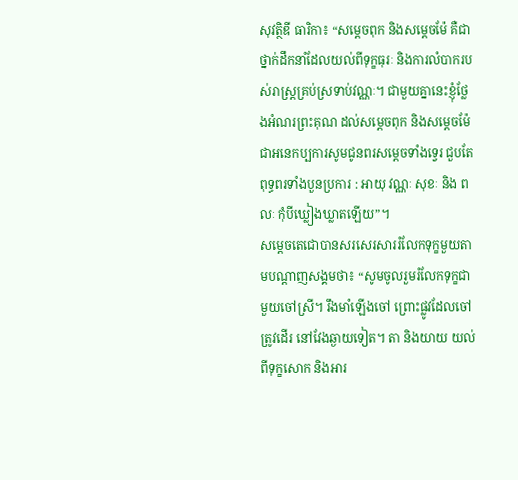សុវត្ថិឌី ធារិកា៖ “សម្តេចពុក និងសម្តេចម៉ែ គឺជាថ្នាក់ដឹកនាំដែលយល់ពីទុក្ខធុរៈ និងការលំបាករបស់រាស្ត្រគ្រប់ស្រទាប់វណ្ណៈ។ ជាមួយគ្នានេះខ្ញុំថ្លែងអំណរព្រះគុណ ដល់សម្តេចពុក និងសម្តេចម៉ែ ជាអនេកប្បការសូមជូនពរសម្តេចទាំងទ្វេរ ជួបតែ ពុទ្ធពរទាំងបួនប្រការ : អាយុ វណ្ណៈ សុខៈ និង ពលៈ កុំបីឃ្លៀងឃ្លាតឡើយ”។
សម្ដេចតេជោបានសរសេរសាររំលែកទុក្ខមួយតាមបណ្ដាញសង្គមថា៖ “សូមចូលរួមរំលែកទុក្ខជាមួយចៅស្រី។ រឹងមាំឡើងចៅ ព្រោះផ្លូវដែលចៅត្រូវដើរ នៅវែងឆ្ងាយទៀត។ តា និងយាយ យល់ពីទុក្ខសោក និងអារ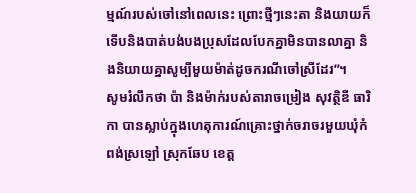ម្មណ៍របស់ចៅនៅពេលនេះ ព្រោះថ្មីៗនេះតា និងយាយក៏ទើបនិងបាត់បង់បងប្រុសដែលបែកគ្នាមិនបានលាគ្នា និងនិយាយគ្នាសូម្បីមួយម៉ាត់ដូចករណីចៅស្រីដែរ”។
សូមរំលឹកថា ប៉ា និងម៉ាក់របស់តារាចម្រៀង សុវត្ថិឌី ធារិកា បានស្លាប់ក្នុងហេតុការណ៍គ្រោះថ្នាក់ចរាចរមួយឃុំកំពង់ស្រឡៅ ស្រុកឆែប ខេត្ដ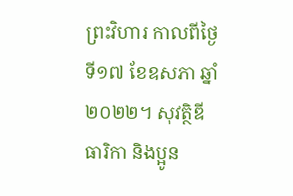ព្រះវិហារ កាលពីថ្ងៃទី១៧ ខែឧសភា ឆ្នាំ២០២២។ សុវត្ថិឌី ធារិកា និងប្អូន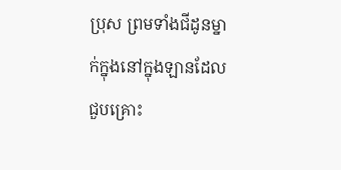ប្រុស ព្រមទាំងជីដូនម្នាក់ក្នុងនៅក្នុងឡានដែលជួបគ្រោះ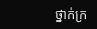ថ្នាក់ក្រ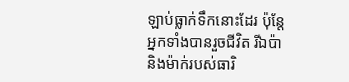ឡាប់ធ្លាក់ទឹកនោះដែរ ប៉ុន្ដែអ្នកទាំងបានរួចជីវិត រីឯប៉ា និងម៉ាក់របស់ធារិ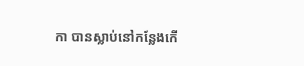កា បានស្លាប់នៅកន្លែងកើ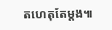តហេតុតែម្ដង៕